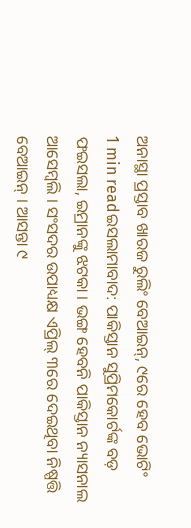ଅନାସ୍ଥା ପ୍ରସ୍ତାବ ଖାରଜ ରୁଲିଂ ବେଆଇନ୍, ୯ରେ ହେବ ଭୋଟିଂ
1 min readଇସଲାମାବାଦ: ପାକିସ୍ତାନ ସୁପ୍ରିମକୋର୍ଟଙ୍କ ବଡ଼ ଫଇସଲା, ଇମ୍ରାନଙ୍କୁ ଝଟକା । ଭଙ୍ଗ ହେବନି ପାକିସ୍ତାନ ନ୍ୟାସନାଲ ଆସେମ୍ବଲି । ସଂସଦର ଉପାଧ୍ୟକ୍ଷ ଏପ୍ରିଲ୍ ୩ରେ ଦେଇଥିବା ନିଷ୍ପତ୍ତି ବେଆଇନ୍ । ଆସନ୍ତା ୯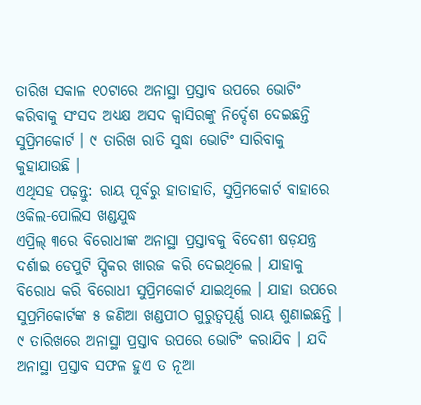ତାରିଖ ସକାଳ ୧୦ଟାରେ ଅନାସ୍ଥା ପ୍ରସ୍ତାବ ଉପରେ ଭୋଟିଂ କରିବାକୁ ସଂସଦ ଅଧ୍ୟକ୍ଷ ଅସଦ କ୍ୱାସିରଙ୍କୁ ନିର୍ଦ୍ଦେଶ ଦେଇଛନ୍ତି ସୁପ୍ରିମକୋର୍ଟ । ୯ ତାରିଖ ରାତି ସୁଦ୍ଧା ଭୋଟିଂ ସାରିବାକୁ କୁହାଯାଉଛି ।
ଏଥିସହ ପଢ଼ନ୍ତୁ: ରାୟ ପୂର୍ବରୁ ହାତାହାତି, ସୁପ୍ରିମକୋର୍ଟ ବାହାରେ ଓକିଲ-ପୋଲିସ ଖଣ୍ଡଯୁଦ୍ଧ
ଏପ୍ରିଲ୍ ୩ରେ ବିରୋଧୀଙ୍କ ଅନାସ୍ଥା ପ୍ରସ୍ତାବକୁ ବିଦେଶୀ ଷଡ଼ଯନ୍ତ୍ର ଦର୍ଶାଇ ଡେପୁଟି ସ୍ପିକର ଖାରଜ କରି ଦେଇଥିଲେ । ଯାହାକୁ ବିରୋଧ କରି ବିରୋଧୀ ସୁପ୍ରିମକୋର୍ଟ ଯାଇଥିଲେ । ଯାହା ଉପରେ ସୁପ୍ରମିକୋର୍ଟଙ୍କ ୫ ଜଣିଆ ଖଣ୍ଡପୀଠ ଗୁରୁତ୍ୱପୂର୍ଣ୍ଣ ରାୟ ଶୁଣାଇଛନ୍ତି । ୯ ତାରିଖରେ ଅନାସ୍ଥା ପ୍ରସ୍ତାବ ଉପରେ ଭୋଟିଂ କରାଯିବ । ଯଦି ଅନାସ୍ଥା ପ୍ରସ୍ତାବ ସଫଳ ହୁଏ ତ ନୂଆ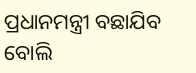ପ୍ରଧାନମନ୍ତ୍ରୀ ବଛାଯିବ ବୋଲି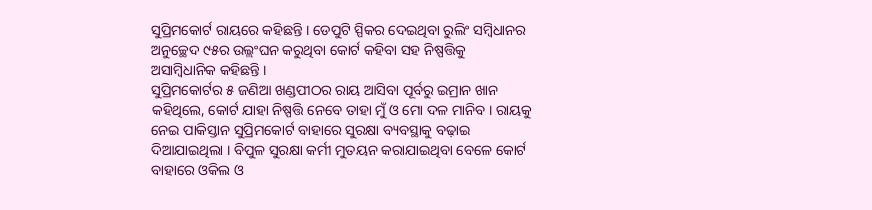ସୁପ୍ରିମକୋର୍ଟ ରାୟରେ କହିଛନ୍ତି । ଡେପୁଟି ସ୍ପିକର ଦେଇଥିବା ରୁଲିଂ ସମ୍ବିଧାନର ଅନୁଚ୍ଛେଦ ୯୫ର ଉଲ୍ଲଂଘନ କରୁଥିବା କୋର୍ଟ କହିବା ସହ ନିଷ୍ପତ୍ତିକୁ ଅସାମ୍ବିଧାନିକ କହିଛନ୍ତି ।
ସୁପ୍ରିମକୋର୍ଟର ୫ ଜଣିଆ ଖଣ୍ଡପୀଠର ରାୟ ଆସିବା ପୂର୍ବରୁ ଇମ୍ରାନ ଖାନ କହିଥିଲେ, କୋର୍ଟ ଯାହା ନିଷ୍ପତ୍ତି ନେବେ ତାହା ମୁଁ ଓ ମୋ ଦଳ ମାନିବ । ରାୟକୁ ନେଇ ପାକିସ୍ତାନ ସୁପ୍ରିମକୋର୍ଟ ବାହାରେ ସୁରକ୍ଷା ବ୍ୟବସ୍ଥାକୁ ବଢ଼ାଇ ଦିଆଯାଇଥିଲା । ବିପୁଳ ସୁରକ୍ଷା କର୍ମୀ ମୁତୟନ କରାଯାଇଥିବା ବେଳେ କୋର୍ଟ ବାହାରେ ଓକିଲ ଓ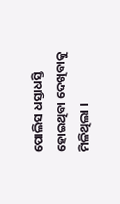ପୋଲିସ ଧସ୍ତାଧସ୍ତି ହୋଇଥିବା ଦେଖିବାକୁ ମିଳିଥିଲା ।